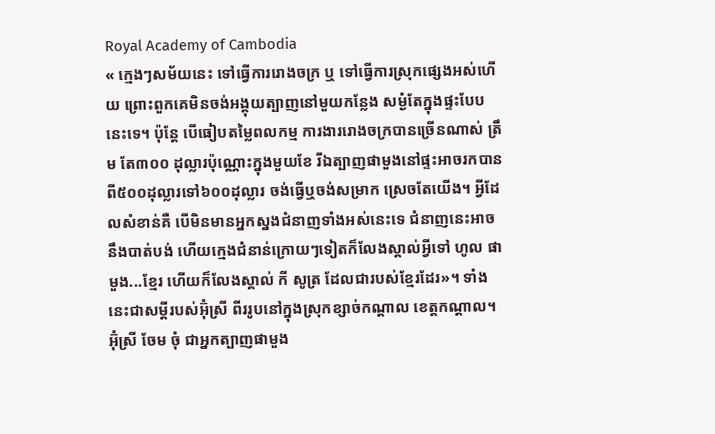Royal Academy of Cambodia
« ក្មេងៗសម័យនេះ ទៅធ្វើការរោងចក្រ ឬ ទៅធ្វើការស្រុកផ្សេងអស់ហើយ ព្រោះពួកគេមិនចង់អង្គុយត្បាញនៅមួយកន្លែង សម្ងំតែក្នុងផ្ទះបែបនេះទេ។ ប៉ុន្តែ បើធៀបតម្លៃពលកម្ម ការងាររោងចក្របានច្រើនណាស់ ត្រឹម តែ៣០០ ដុល្លារប៉ុណ្ណោះក្នុងមួយខែ រីឯត្បាញផាមួងនៅផ្ទះអាចរកបានពី៥០០ដុល្លារទៅ៦០០ដុល្លារ ចង់ធ្វើឬចង់សម្រាក ស្រេចតែយើង។ អ្វីដែលសំខាន់គឺ បើមិនមានអ្នកស្នងជំនាញទាំងអស់នេះទេ ជំនាញនេះអាចនឹងបាត់បង់ ហើយក្មេងជំនាន់ក្រោយៗទៀតក៏លែងស្គាល់អ្វីទៅ ហូល ផាមួង...ខ្មែរ ហើយក៏លែងស្គាល់ កី សូត្រ ដែលជារបស់ខ្មែរដែរ»។ ទាំងនេះជាសម្តីរបស់អ៊ុំស្រី ពីររូបនៅក្នុងស្រុកខ្សាច់កណ្តាល ខេត្តកណ្តាល។
អ៊ុំស្រី ចែម ចុំ ជាអ្នកត្បាញផាមួង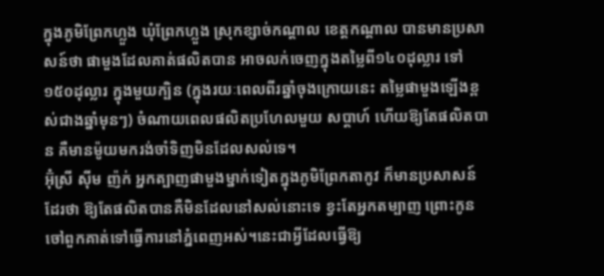ក្នុងភូមិព្រែកហ្លួង ឃុំព្រែកហ្លួង ស្រុកខ្សាច់កណ្តាល ខេត្តកណ្តាល បានមានប្រសាសន៍ថា ផាមួងដែលគាត់ផលិតបាន អាចលក់ចេញក្នុងតម្លៃពី១៤០ដុល្លារ ទៅ ១៥០ដុល្លារ ក្នុងមួយក្បិន (ក្នុងរយៈពេលពីរឆ្នាំចុងក្រោយនេះ តម្លៃផាមួងឡើងខ្ពស់ជាងឆ្នាំមុនៗ) ចំណាយពេលផលិតប្រហែលមួយ សប្តាហ៍ ហើយឱ្យតែផលិតបាន គឺមានម៉ូយមករង់ចាំទិញមិនដែលសល់ទេ។
អ៊ុំស្រី ស៊ីម ញ៉ក់ អ្នកត្បាញផាមួងម្នាក់ទៀតក្នុងភូមិព្រែកតាកូវ ក៏មានប្រសាសន៍ ដែរថា ឱ្យតែផលិតបានគឺមិនដែលនៅសល់នោះទេ ខ្វះតែអ្នកតម្បាញ ព្រោះកូនចៅពួកគាត់ទៅធ្វើការនៅភ្នំពេញអស់។នេះជាអ្វីដែលធ្វើឱ្យ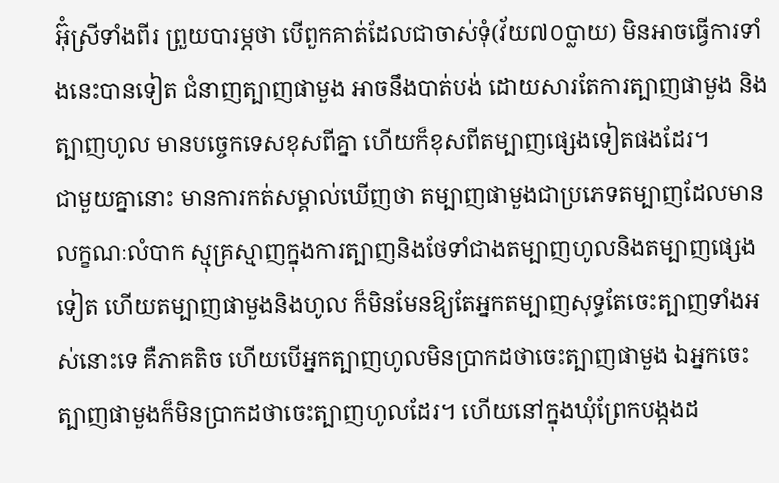អ៊ុំស្រីទាំងពីរ ព្រួយបារម្ភថា បើពួកគាត់ដែលជាចាស់ទុំ(វ័យ៧០ប្លាយ) មិនអាចធ្វើការទាំងនេះបានទៀត ជំនាញត្បាញផាមួង អាចនឹងបាត់បង់ ដោយសារតែការត្បាញផាមួង និង ត្បាញហូល មានបច្ចេកទេសខុសពីគ្នា ហើយក៏ខុសពីតម្បាញផ្សេងទៀតផងដែរ។
ជាមួយគ្នានោះ មានការកត់សម្គាល់ឃើញថា តម្បាញផាមួងជាប្រភេទតម្បាញដែលមានលក្ខណៈលំបាក ស្មុគ្រស្មាញក្នុងការត្បាញនិងថែទាំជាងតម្បាញហូលនិងតម្បាញផ្សេងទៀត ហើយតម្បាញផាមួងនិងហូល ក៏មិនមែនឱ្យតែអ្នកតម្បាញសុទ្ធតែចេះត្បាញទាំងអស់នោះទេ គឺភាគតិច ហើយបើអ្នកត្បាញហូលមិនប្រាកដថាចេះត្បាញផាមួង ឯអ្នកចេះត្បាញផាមួងក៏មិនប្រាកដថាចេះត្បាញហូលដែរ។ ហើយនៅក្នុងឃុំព្រែកបង្កងដ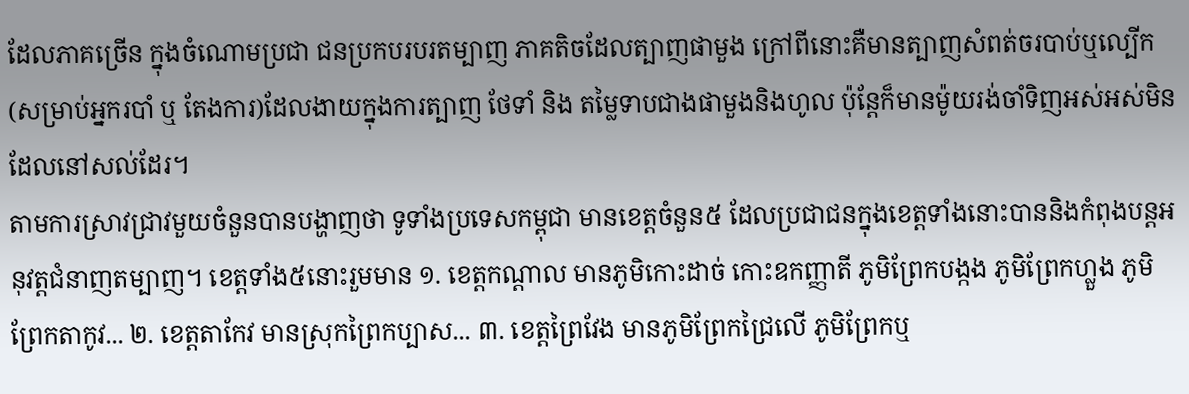ដែលភាគច្រើន ក្នុងចំណោមប្រជា ជនប្រកបរបរតម្បាញ ភាគតិចដែលត្បាញផាមួង ក្រៅពីនោះគឺមានត្បាញសំពត់ចរបាប់ឬល្បើក(សម្រាប់អ្នករបាំ ឬ តែងការ)ដែលងាយក្នុងការត្បាញ ថែទាំ និង តម្លៃទាបជាងផាមួងនិងហូល ប៉ុន្តែក៏មានម៉ូយរង់ចាំទិញអស់អស់មិនដែលនៅសល់ដែរ។
តាមការស្រាវជ្រាវមួយចំនួនបានបង្ហាញថា ទូទាំងប្រទេសកម្ពុជា មានខេត្តចំនួន៥ ដែលប្រជាជនក្នុងខេត្តទាំងនោះបាននិងកំពុងបន្តអនុវត្តជំនាញតម្បាញ។ ខេត្តទាំង៥នោះរួមមាន ១. ខេត្តកណ្តាល មានភូមិកោះដាច់ កោះឧកញ្ញាតី ភូមិព្រែកបង្កង ភូមិព្រែកហ្លួង ភូមិព្រែកតាកូវ... ២. ខេត្តតាកែវ មានស្រុកព្រៃកប្បាស... ៣. ខេត្តព្រៃវែង មានភូមិព្រែកជ្រៃលើ ភូមិព្រែកឬ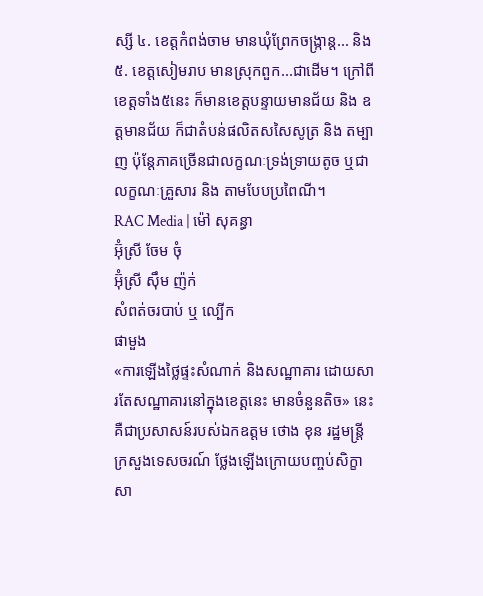ស្សី ៤. ខេត្តកំពង់ចាម មានឃុំព្រែកចង្ក្រាន្ត... និង ៥. ខេត្តសៀមរាប មានស្រុកពួក...ជាដើម។ ក្រៅពីខេត្តទាំង៥នេះ ក៏មានខេត្តបន្ទាយមានជ័យ និង ឧត្តមានជ័យ ក៏ជាតំបន់ផលិតសសៃសូត្រ និង តម្បាញ ប៉ុន្តែភាគច្រើនជាលក្ខណៈទ្រង់ទ្រាយតូច ឬជាលក្ខណៈគ្រួសារ និង តាមបែបប្រពៃណី។
RAC Media | ម៉ៅ សុគន្ធា
អ៊ុំស្រី ចែម ចុំ
អ៊ុំស្រី ស៊ឹម ញ៉ក់
សំពត់ចរបាប់ ឬ ល្បើក
ផាមួង
«ការឡើងថ្លៃផ្ទះសំណាក់ និងសណ្ឋាគារ ដោយសារតែសណ្ឋាគារនៅក្នុងខេត្តនេះ មានចំនួនតិច» នេះគឺជាប្រសាសន៍របស់ឯកឧត្ដម ថោង ខុន រដ្ឋមន្ត្រីក្រសួងទេសចរណ៍ ថ្លែងឡើងក្រោយបញ្ចប់សិក្ខាសា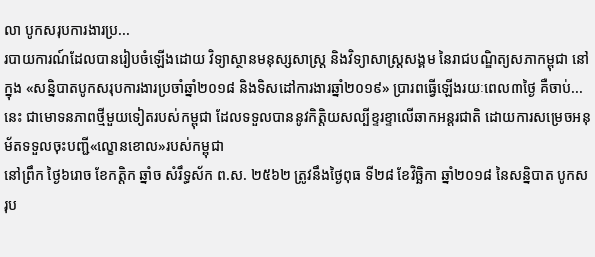លា បូកសរុបការងារប្រ...
របាយការណ៍ដែលបានរៀបចំឡើងដោយ វិទ្យាស្ថានមនុស្សសាស្រ្ត និងវិទ្យាសាស្រ្តសង្គម នៃរាជបណ្ឌិត្យសភាកម្ពុជា នៅក្នុង «សន្និបាតបូកសរុបការងារប្រចាំឆ្នាំ២០១៨ និងទិសដៅការងារឆ្នាំ២០១៩» ប្រារពធ្វើឡើងរយៈពេល៣ថ្ងៃ គឺចាប់...
នេះ ជាមោទនភាពថ្មីមួយទៀតរបស់កម្ពុជា ដែលទទួលបាននូវកិត្តិយសល្បីខ្ទរខ្ទាលើឆាកអន្តរជាតិ ដោយការសម្រេចអនុម័តទទួលចុះបញ្ជី«ល្ខោនខោល»របស់កម្ពុជា
នៅព្រឹក ថ្ងៃ៦រោច ខែកត្តិក ឆ្នាំច សំរឹទ្ធស័ក ព.ស. ២៥៦២ ត្រូវនឹងថ្ងៃពុធ ទី២៨ ខែវិច្ឆិកា ឆ្នាំ២០១៨ នៃសន្និបាត បូកសរុប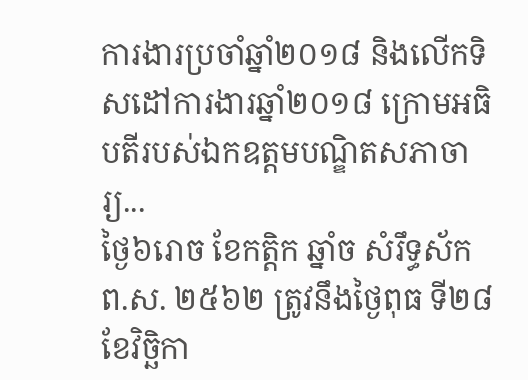ការងារប្រចាំឆ្នាំ២០១៨ និងលើកទិសដៅការងារឆ្នាំ២០១៨ ក្រោមអធិបតីរបស់ឯកឧត្តមបណ្ឌិតសភាចារ្យ...
ថ្ងៃ៦រោច ខែកត្តិក ឆ្នាំច សំរឹទ្ធស័ក ព.ស. ២៥៦២ ត្រូវនឹងថ្ងៃពុធ ទី២៨ ខែវិច្ឆិកា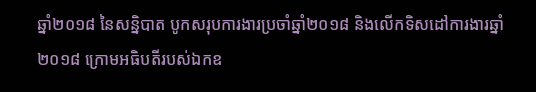ឆ្នាំ២០១៨ នៃសន្និបាត បូកសរុបការងារប្រចាំឆ្នាំ២០១៨ និងលើកទិសដៅការងារឆ្នាំ២០១៨ ក្រោមអធិបតីរបស់ឯកឧ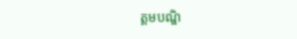ត្តមបណ្ឌិ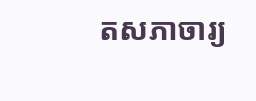តសភាចារ្យ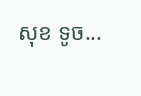សុខ ទូច...